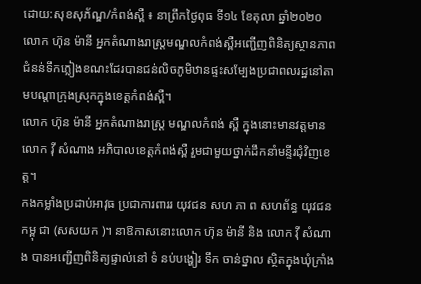ដោយ:សុខសុភ័ណ្ឌ/កំពង់ស្ពឺ ៖ នាព្រឹកថៃ្ងពុធ ទី១៤ ខែតុលា ឆ្នាំ២០២០ លោក ហ៊ុន ម៉ានី អ្នកតំណាងរាស្ត្រមណ្ឌលកំពង់ស្ពឺអញ្ជើញពិនិត្យស្ថានភាពជំនន់ទឹកភ្លៀងខណះដែរបានជន់លិចភូមិឋានផ្ទះសម្បែងប្រជាពលរដ្ឋនៅតាមបណ្តាក្រុងស្រុកក្នុងខេត្តកំពង់ស្ពឺ។
លោក ហ៊ុន ម៉ានី អ្នកតំណាងរាស្រ្ដ មណ្ឌលកំពង់ ស្ពឺ ក្នុងនោះមានវត្ដមាន លោក វុី សំណាង អភិបាលខេត្ដកំពង់ស្ពឺ រួមជាមួយថ្នាក់ដឹកនាំមន្ទីរជុំវិញខេត្ដ។
កងកម្លាំងប្រដាប់អាវុធ ប្រជាការពាររ យុវជន សហ ភា ព សហព័ន្ធ យុវជន កម្ពុ ជា (សសយក )។ នាឱកាសនោះលោក ហ៊ុន ម៉ានី និង លោក វុី សំណាង បានអញ្ជេីញពិនិត្យផ្ទាល់នៅ ទំ នប់បង្ហៀរ ទឹក ចាន់ថ្នាល ស្ថិតក្នុងឃុំក្រាំង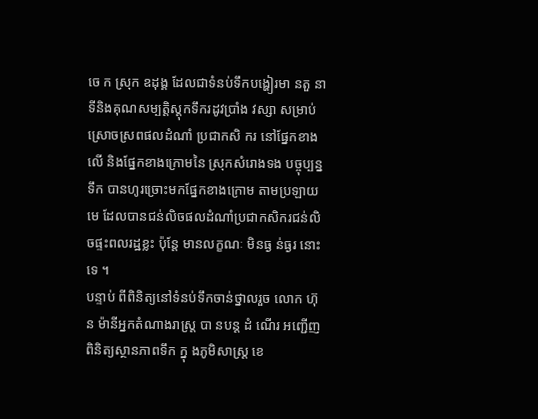ចេ ក ស្រុក ឧដុង្គ ដែលជាទំនប់ទឹកបង្ហៀរមា នតួ នាទីនិងគុណសម្បត្ដិស្ដុកទឹករដូវប្រាំង វស្សា សម្រាប់ស្រោចស្រពផលដំណាំ ប្រជាកសិ ករ នៅផ្នែកខាងលេី និងផ្នែកខាងក្រោមនៃ ស្រុកសំរោងទង បច្ចុប្បន្ន ទឹក បានហូរច្រោះមកផ្នែកខាងក្រោម តាមប្រឡាយមេ ដែលបានជន់លិចផលដំណាំប្រជាកសិករជន់លិចផ្ទះពលរដ្ឋខ្លះ ប៉ុន្តែ មានលក្ខណៈ មិនធ្ង ន់ធ្ងរ នោះ ទេ ។
បន្ទាប់ ពីពិនិត្យនៅទំនប់ទឹកចាន់ថ្នាលរួច លោក ហ៊ុន ម៉ានីអ្នកតំណាងរាស្រ្ដ បា នបន្ដ ដំ ណេីរ អញ្ជេីញពិនិត្យស្ថានភាពទឹក ក្នុ ងភូមិសាស្រ្ដ ខេ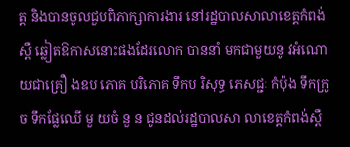ត្ដ និងបានចូលជួបពិភាក្សាការងារ នៅរដ្ឋបាលសាលាខេត្ដកំពង់ស្ពឺ ឆ្លៀតឱកាសនោះផងដែរលោក បាននាំ មកជាមួយនូ វអំណោ យជាគ្រឿ ងឧប ភោគ បរិភោគ ទឹកប រិសុទ្ធ ភេសជ្ជៈ កំប៉ុង ទឹកក្រូច ទឹកផ្លែឈើ មួ យចំ នួ ន ជូនដល់រដ្ឋបាលសា លាខេត្ដកំពង់ស្ពឺ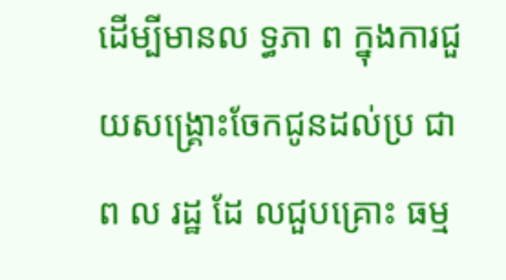ដេីម្បីមានល ទ្ធភា ព ក្នុងការជួយសង្រ្គោះចែកជូនដល់ប្រ ជា ព ល រដ្ឋ ដែ លជួបគ្រោះ ធម្ម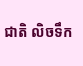ជាតិ លិចទឹក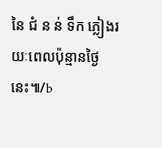នៃ ជំ ន ន់ ទឹក ភ្លៀងរយៈពេលប៉ុន្មានថៃ្ងនេះ៕/b